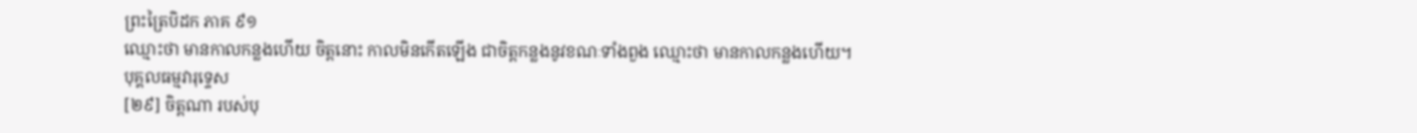ព្រះត្រៃបិដក ភាគ ៩១
ឈ្មោះថា មានកាលកន្លងហើយ ចិត្តនោះ កាលមិនកើតឡើង ជាចិត្តកន្លងនូវខណៈទាំងពួង ឈ្មោះថា មានកាលកន្លងហើយ។
បុគ្គលធម្មវារុទ្ទេស
[២៩] ចិត្តណា របស់បុ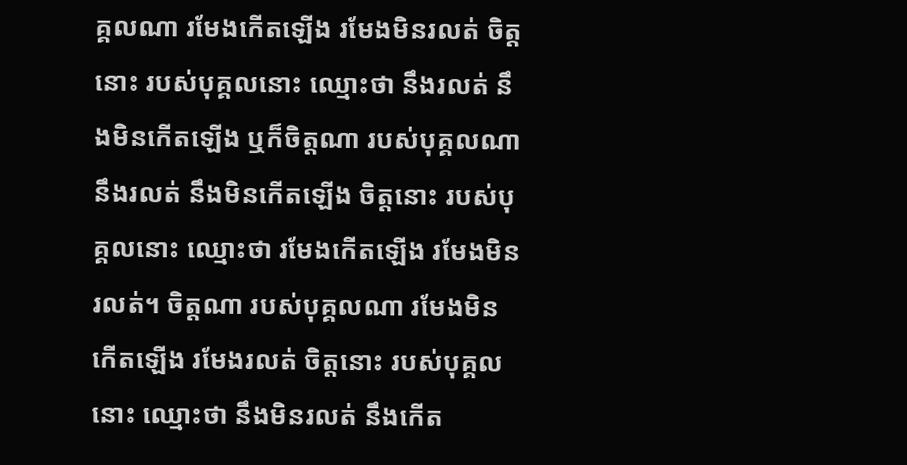គ្គលណា រមែងកើតឡើង រមែងមិនរលត់ ចិត្តនោះ របស់បុគ្គលនោះ ឈ្មោះថា នឹងរលត់ នឹងមិនកើតឡើង ឬក៏ចិត្តណា របស់បុគ្គលណា នឹងរលត់ នឹងមិនកើតឡើង ចិត្តនោះ របស់បុគ្គលនោះ ឈ្មោះថា រមែងកើតឡើង រមែងមិនរលត់។ ចិត្តណា របស់បុគ្គលណា រមែងមិនកើតឡើង រមែងរលត់ ចិត្តនោះ របស់បុគ្គលនោះ ឈ្មោះថា នឹងមិនរលត់ នឹងកើត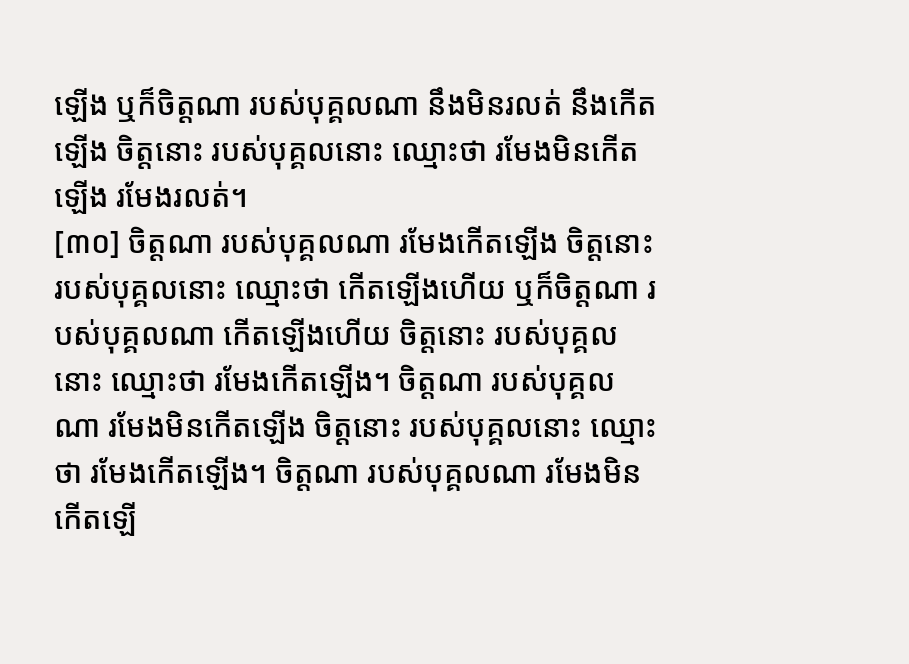ឡើង ឬក៏ចិត្តណា របស់បុគ្គលណា នឹងមិនរលត់ នឹងកើតឡើង ចិត្តនោះ របស់បុគ្គលនោះ ឈ្មោះថា រមែងមិនកើតឡើង រមែងរលត់។
[៣០] ចិត្តណា របស់បុគ្គលណា រមែងកើតឡើង ចិត្តនោះ របស់បុគ្គលនោះ ឈ្មោះថា កើតឡើងហើយ ឬក៏ចិត្តណា របស់បុគ្គលណា កើតឡើងហើយ ចិត្តនោះ របស់បុគ្គលនោះ ឈ្មោះថា រមែងកើតឡើង។ ចិត្តណា របស់បុគ្គលណា រមែងមិនកើតឡើង ចិត្តនោះ របស់បុគ្គលនោះ ឈ្មោះថា រមែងកើតឡើង។ ចិត្តណា របស់បុគ្គលណា រមែងមិនកើតឡើ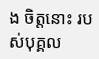ង ចិត្តនោះ របស់បុគ្គល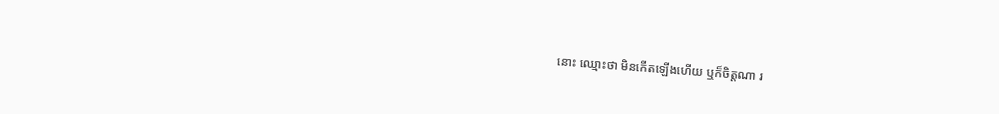នោះ ឈ្មោះថា មិនកើតឡើងហើយ ឬក៏ចិត្តណា រ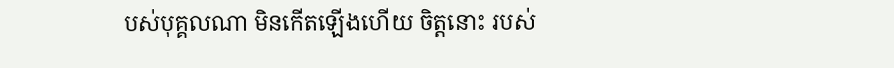បស់បុគ្គលណា មិនកើតឡើងហើយ ចិត្តនោះ របស់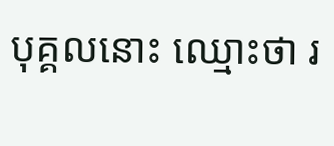បុគ្គលនោះ ឈ្មោះថា រ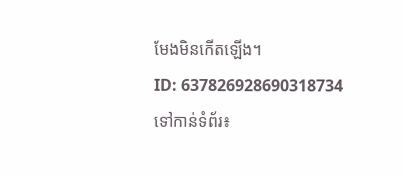មែងមិនកើតឡើង។
ID: 637826928690318734
ទៅកាន់ទំព័រ៖